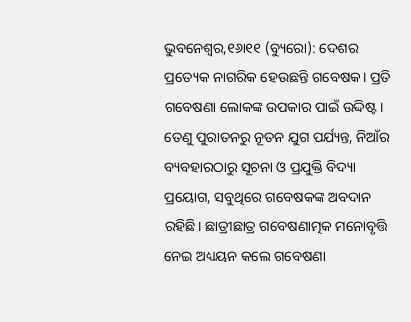ଭୁବନେଶ୍ୱର,୧୬ା୧୧ (ବ୍ୟୁରୋ): ଦେଶର ପ୍ରତ୍ୟେକ ନାଗରିକ ହେଉଛନ୍ତି ଗବେଷକ। ପ୍ରତି ଗବେଷଣା ଲୋକଙ୍କ ଉପକାର ପାଇଁ ଉଦ୍ଦିଷ୍ଟ। ତେଣୁ ପୁରାତନରୁ ନୂତନ ଯୁଗ ପର୍ଯ୍ୟନ୍ତ, ନିଆଁର ବ୍ୟବହାରଠାରୁ ସୂଚନା ଓ ପ୍ରଯୁକ୍ତି ବିଦ୍ୟା ପ୍ରୟୋଗ, ସବୁଥିରେ ଗବେଷକଙ୍କ ଅବଦାନ ରହିଛି। ଛାତ୍ରୀଛାତ୍ର ଗବେଷଣାତ୍ମକ ମନୋବୃତ୍ତି ନେଇ ଅଧ୍ୟୟନ କଲେ ଗବେଷଣା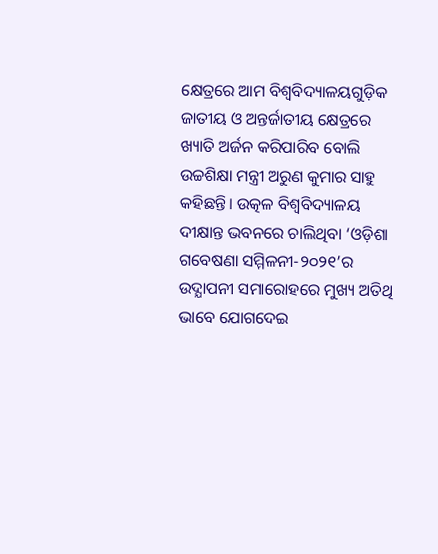କ୍ଷେତ୍ରରେ ଆମ ବିଶ୍ବବିଦ୍ୟାଳୟଗୁଡ଼ିକ ଜାତୀୟ ଓ ଅନ୍ତର୍ଜାତୀୟ କ୍ଷେତ୍ରରେ ଖ୍ୟାତି ଅର୍ଜନ କରିପାରିବ ବୋଲି ଉଚ୍ଚଶିକ୍ଷା ମନ୍ତ୍ରୀ ଅରୁଣ କୁମାର ସାହୁ କହିଛନ୍ତି। ଉତ୍କଳ ବିଶ୍ୱବିଦ୍ୟାଳୟ ଦୀକ୍ଷାନ୍ତ ଭବନରେ ଚାଲିଥିବା ‘ଓଡ଼ିଶା ଗବେଷଣା ସମ୍ମିଳନୀ-୨୦୨୧’ର ଉଦ୍ଯାପନୀ ସମାରୋହରେ ମୁଖ୍ୟ ଅତିଥି ଭାବେ ଯୋଗଦେଇ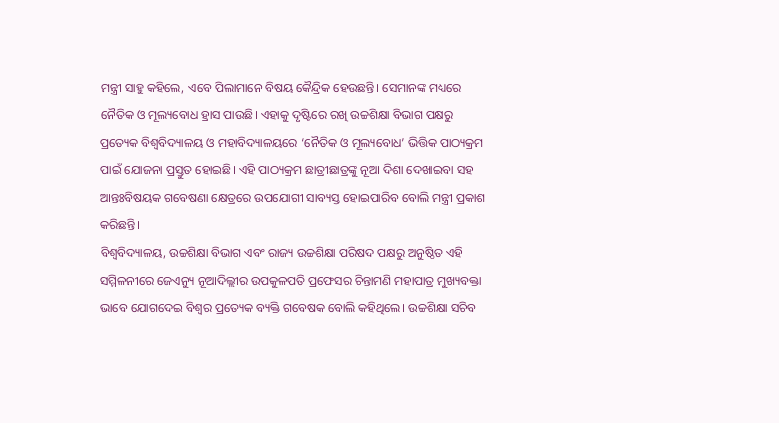ମନ୍ତ୍ରୀ ସାହୁ କହିଲେ, ଏବେ ପିଲାମାନେ ବିଷୟ କୈନ୍ଦ୍ରିକ ହେଉଛନ୍ତି। ସେମାନଙ୍କ ମଧ୍ୟରେ ନୈତିକ ଓ ମୂଲ୍ୟବୋଧ ହ୍ରାସ ପାଉଛି। ଏହାକୁ ଦୃଷ୍ଟିରେ ରଖି ଉଚ୍ଚଶିକ୍ଷା ବିଭାଗ ପକ୍ଷରୁ ପ୍ରତ୍ୟେକ ବିଶ୍ବବିଦ୍ୟାଳୟ ଓ ମହାବିଦ୍ୟାଳୟରେ ‘ନୈତିକ ଓ ମୂଲ୍ୟବୋଧ’ ଭିତ୍ତିକ ପାଠ୍ୟକ୍ରମ ପାଇଁ ଯୋଜନା ପ୍ରସ୍ତୁତ ହୋଇଛି। ଏହି ପାଠ୍ୟକ୍ରମ ଛାତ୍ରୀଛାତ୍ରଙ୍କୁ ନୂଆ ଦିଶା ଦେଖାଇବା ସହ ଆନ୍ତଃବିଷୟକ ଗବେଷଣା କ୍ଷେତ୍ରରେ ଉପଯୋଗୀ ସାବ୍ୟସ୍ତ ହୋଇପାରିବ ବୋଲି ମନ୍ତ୍ରୀ ପ୍ରକାଶ କରିଛନ୍ତି।
ବିଶ୍ବବିଦ୍ୟାଳୟ, ଉଚ୍ଚଶିକ୍ଷା ବିଭାଗ ଏବଂ ରାଜ୍ୟ ଉଚ୍ଚଶିକ୍ଷା ପରିଷଦ ପକ୍ଷରୁ ଅନୁଷ୍ଠିତ ଏହି ସମ୍ମିଳନୀରେ ଜେଏନ୍ୟୁ ନୂଆଦିଲ୍ଲୀର ଉପକୁଳପତି ପ୍ରଫେସର ଚିନ୍ତାମଣି ମହାପାତ୍ର ମୁଖ୍ୟବକ୍ତା ଭାବେ ଯୋଗଦେଇ ବିଶ୍ବର ପ୍ରତ୍ୟେକ ବ୍ୟକ୍ତି ଗବେଷକ ବୋଲି କହିଥିଲେ। ଉଚ୍ଚଶିକ୍ଷା ସଚିବ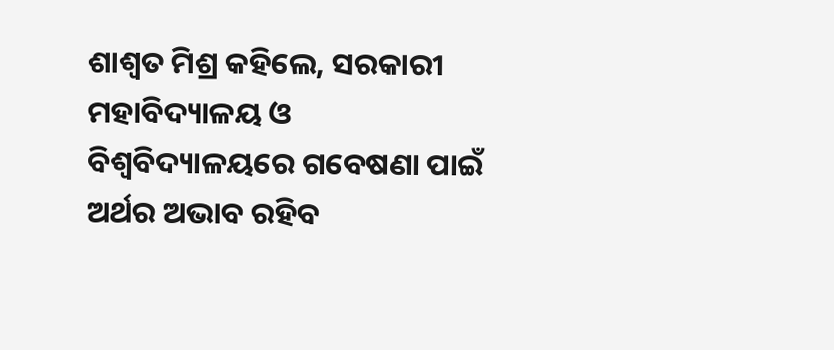ଶାଶ୍ବତ ମିଶ୍ର କହିଲେ, ସରକାରୀ ମହାବିଦ୍ୟାଳୟ ଓ ବିଶ୍ବବିଦ୍ୟାଳୟରେ ଗବେଷଣା ପାଇଁ ଅର୍ଥର ଅଭାବ ରହିବ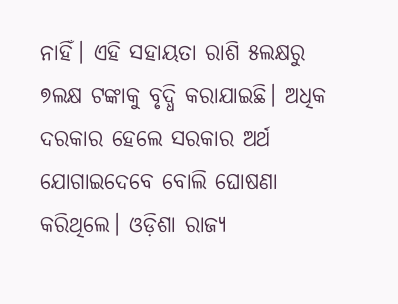ନାହିଁ। ଏହି ସହାୟତା ରାଶି ୫ଲକ୍ଷରୁ ୭ଲକ୍ଷ ଟଙ୍କାକୁ ବୃଦ୍ଧି କରାଯାଇଛି। ଅଧିକ ଦରକାର ହେଲେ ସରକାର ଅର୍ଥ ଯୋଗାଇଦେବେ ବୋଲି ଘୋଷଣା କରିଥିଲେ। ଓଡ଼ିଶା ରାଜ୍ୟ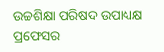ଉଚ୍ଚଶିକ୍ଷା ପରିଷଦ ଉପାଧ୍ୟକ୍ଷ ପ୍ରଫେସର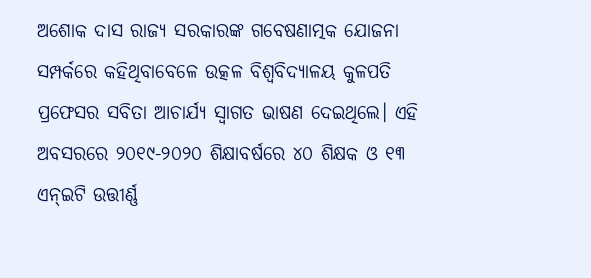ଅଶୋକ ଦାସ ରାଜ୍ୟ ସରକାରଙ୍କ ଗବେଷଣାତ୍ମକ ଯୋଜନା ସମ୍ପର୍କରେ କହିଥିବାବେଳେ ଉତ୍କଳ ବିଶ୍ବବିଦ୍ୟାଳୟ କୁଳପତି ପ୍ରଫେସର ସବିତା ଆଚାର୍ଯ୍ୟ ସ୍ବାଗତ ଭାଷଣ ଦେଇଥିଲେ। ଏହି ଅବସରରେ ୨୦୧୯-୨୦୨୦ ଶିକ୍ଷାବର୍ଷରେ ୪୦ ଶିକ୍ଷକ ଓ ୧୩ ଏନ୍ଇଟି ଉତ୍ତୀର୍ଣ୍ଣ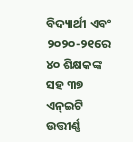ବିଦ୍ୟାର୍ଥୀ ଏବଂ ୨୦୨୦-୨୧ରେ ୪୦ ଶିକ୍ଷକଙ୍କ ସହ ୩୭ ଏନ୍ଇଟି ଉତ୍ତୀର୍ଣ୍ଣ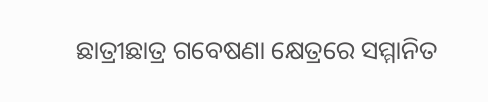ଛାତ୍ରୀଛାତ୍ର ଗବେଷଣା କ୍ଷେତ୍ରରେ ସମ୍ମାନିତ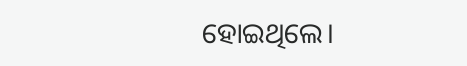ହୋଇଥିଲେ।